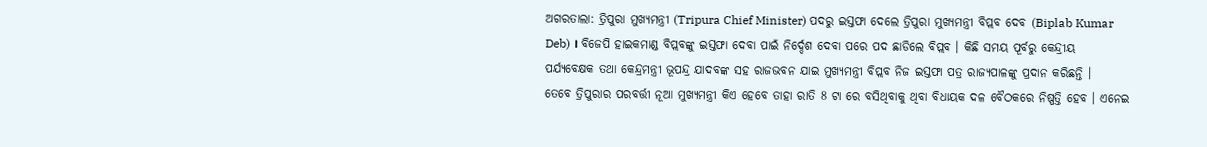ଅଗରତାଲା: ତ୍ରିପୁରା ମୁଖ୍ୟମନ୍ତ୍ରୀ (Tripura Chief Minister) ପଦରୁ ଇସ୍ତଫା ଦେଲେ ତ୍ରିପୁରା ମୁଖ୍ୟମନ୍ତ୍ରୀ ବିପ୍ଲବ ଦେବ (Biplab Kumar Deb) । ବିଜେପି ହାଇକମାଣ୍ଡ ବିପ୍ଲବଙ୍କୁ ଇସ୍ତଫା ଦେବା ପାଇଁ ନିର୍ଦ୍ଦେଶ ଦେବା ପରେ ପଦ ଛାଡିଲେ ବିପ୍ଲବ । କିଛି ସମୟ ପୂର୍ବରୁ କେନ୍ଦ୍ରୀୟ ପର୍ଯ୍ୟବେକ୍ଷକ ତଥା କେନ୍ଦ୍ରମନ୍ତ୍ରୀ ଭୂପନ୍ଦ୍ର ଯାଦବଙ୍କ ସହ ରାଜଭବନ ଯାଇ ମୁଖ୍ୟମନ୍ତ୍ରୀ ବିପ୍ଲବ ନିଜ ଇସ୍ତଫା ପତ୍ର ରାଜ୍ୟପାଳଙ୍କୁ ପ୍ରଦାନ କରିଛନ୍ତି ।
ତେବେ ତ୍ରିପୁରାର ପରବର୍ତ୍ତୀ ନୂଆ ମୁଖ୍ୟମନ୍ତ୍ରୀ କିଏ ହେବେ ତାହା ରାତି 8 ଟା ରେ ବସିଥିବାକୁ ଥିବା ବିଧାୟକ ଦଳ ବୈଠକରେ ନିଷ୍ପତ୍ତି ହେବ । ଏନେଇ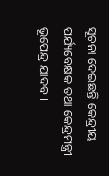ସୂଚନା ଦେଇଛନ୍ତି କେନ୍ଦ୍ରୀୟ ପର୍ଯ୍ୟବେକ୍ଷକ ତଥା କେନ୍ଦ୍ରମନ୍ତ୍ରୀ ଭୂପେନ୍ଦ୍ର ଯାଦବ ।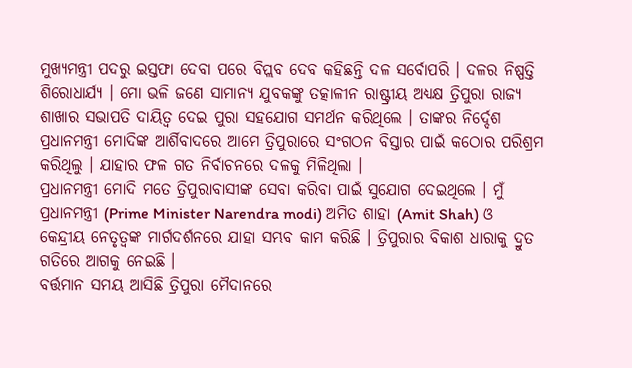ମୁଖ୍ୟମନ୍ତ୍ରୀ ପଦରୁ ଇସ୍ତଫା ଦେବା ପରେ ବିପ୍ଲବ ଦେବ କହିଛନ୍ତି ଦଳ ସର୍ବୋପରି । ଦଳର ନିଷ୍ପତ୍ତି ଶିରୋଧାର୍ଯ୍ୟ । ମୋ ଭଳି ଜଣେ ସାମାନ୍ୟ ଯୁବକଙ୍କୁ ତତ୍କାଳୀନ ରାଷ୍ଟ୍ରୀୟ ଅଧ୍ୟକ୍ଷ ତ୍ରିପୁରା ରାଜ୍ୟ ଶାଖାର ସଭାପତି ଦାୟିତ୍ବ ଦେଇ ପୁରା ସହଯୋଗ ସମର୍ଥନ କରିଥିଲେ । ତାଙ୍କର ନିର୍ଦ୍ଦେଶ ପ୍ରଧାନମନ୍ତ୍ରୀ ମୋଦିଙ୍କ ଆର୍ଶିବାଦରେ ଆମେ ତ୍ରିପୁରାରେ ସଂଗଠନ ବିସ୍ତାର ପାଇଁ କଠୋର ପରିଶ୍ରମ କରିଥିଲୁ । ଯାହାର ଫଳ ଗତ ନିର୍ବାଚନରେ ଦଳକୁ ମିଳିଥିଲା ।
ପ୍ରଧାନମନ୍ତ୍ରୀ ମୋଦି ମତେ ତ୍ରିପୁରାବାସୀଙ୍କ ସେବା କରିବା ପାଇଁ ସୁଯୋଗ ଦେଇଥିଲେ । ମୁଁ ପ୍ରଧାନମନ୍ତ୍ରୀ (Prime Minister Narendra modi) ଅମିତ ଶାହା (Amit Shah) ଓ କେନ୍ଦ୍ରୀୟ ନେତୃତ୍ବଙ୍କ ମାର୍ଗଦର୍ଶନରେ ଯାହା ସମ୍ଭବ କାମ କରିଛି । ତ୍ରିପୁରାର ବିକାଶ ଧାରାକୁ ଦ୍ରୁତ ଗତିରେ ଆଗକୁ ନେଇଛି ।
ବର୍ତ୍ତମାନ ସମୟ ଆସିଛି ତ୍ରିପୁରା ମୈଦାନରେ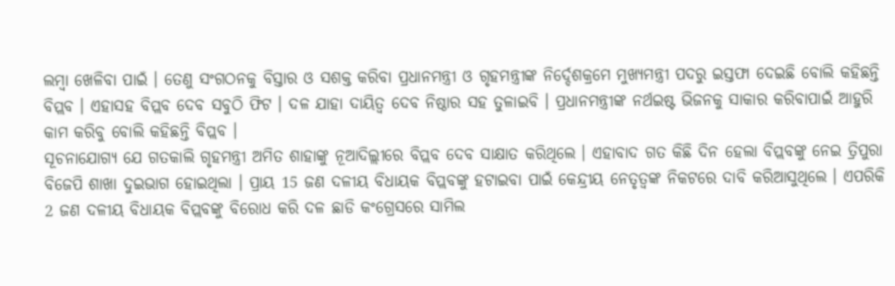ଲମ୍ବା ଖେଳିବା ପାଇଁ । ତେଣୁ ସଂଗଠନକୁ ବିସ୍ତାର ଓ ସଶକ୍ତ କରିବା ପ୍ରଧାନମନ୍ତ୍ରୀ ଓ ଗୃହମନ୍ତ୍ରୀଙ୍କ ନିର୍ଦ୍ଦେଶକ୍ରମେ ମୁଖ୍ୟମନ୍ତ୍ରୀ ପଦରୁ ଇସ୍ତଫା ଦେଇଛି ବୋଲି କହିଛନ୍ତି ବିପ୍ଲବ । ଏହାସହ ବିପ୍ଲବ ଦେବ ସବୁଠି ଫିଟ । ଦଳ ଯାହା ଦାୟିତ୍ବ ଦେବ ନିଷ୍ଠାର ସହ ତୁଳାଇବି । ପ୍ରଧାନମନ୍ତ୍ରୀଙ୍କ ନର୍ଥଇଷ୍ଟ ଭିଜନକୁ ସାକାର କରିବାପାଇଁ ଆହୁରି କାମ କରିବୁ ବୋଲି କହିଛନ୍ତି ବିପ୍ଲବ ।
ସୂଚନାଯୋଗ୍ୟ ଯେ ଗତକାଲି ଗୃହମନ୍ତ୍ରୀ ଅମିତ ଶାହାଙ୍କୁ ନୂଆଦିଲ୍ଲୀରେ ବିପ୍ଲବ ଦେବ ସାକ୍ଷାତ କରିଥିଲେ । ଏହାବାଦ ଗତ କିଛି ଦିନ ହେଲା ବିପ୍ଲବଙ୍କୁ ନେଇ ତ୍ରିପୁରା ବିଜେପି ଶାଖା ଦୁଇଭାଗ ହୋଇଥିଲା । ପ୍ରାୟ 15 ଜଣ ଦଳୀୟ ବିଧାୟକ ବିପ୍ଲବଙ୍କୁ ହଟାଇବା ପାଇଁ କେନ୍ଦ୍ରୀୟ ନେତୃତ୍ବଙ୍କ ନିକଟରେ ଦାବି କରିଆସୁଥିଲେ । ଏପରିକି 2 ଜଣ ଦଳୀୟ ବିଧାୟକ ବିପ୍ଲବଙ୍କୁ ବିରୋଧ କରି ଦଳ ଛାଡି କଂଗ୍ରେସରେ ସାମିଲ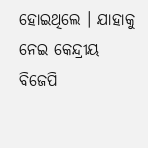ହୋଇଥିଲେ । ଯାହାକୁ ନେଇ କେନ୍ଦ୍ରୀୟ ବିଜେପି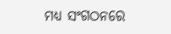ମଧ୍ୟ ସଂଗଠନରେ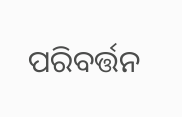ପରିବର୍ତ୍ତନ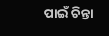ପାଇଁ ଚିନ୍ତା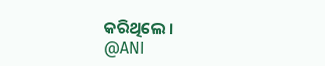କରିଥିଲେ ।
@ANI